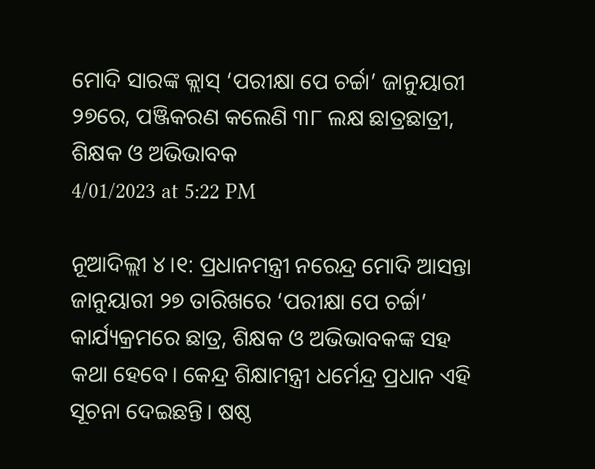ମୋଦି ସାରଙ୍କ କ୍ଲାସ୍ ‘ପରୀକ୍ଷା ପେ ଚର୍ଚ୍ଚା’ ଜାନୁୟାରୀ ୨୭ରେ, ପଞ୍ଜିକରଣ କଲେଣି ୩୮ ଲକ୍ଷ ଛାତ୍ରଛାତ୍ରୀ, ଶିକ୍ଷକ ଓ ଅଭିଭାବକ
4/01/2023 at 5:22 PM

ନୂଆଦିଲ୍ଲୀ ୪।୧: ପ୍ରଧାନମନ୍ତ୍ରୀ ନରେନ୍ଦ୍ର ମୋଦି ଆସନ୍ତା ଜାନୁୟାରୀ ୨୭ ତାରିଖରେ ‘ପରୀକ୍ଷା ପେ ଚର୍ଚ୍ଚା’ କାର୍ଯ୍ୟକ୍ରମରେ ଛାତ୍ର, ଶିକ୍ଷକ ଓ ଅଭିଭାବକଙ୍କ ସହ କଥା ହେବେ। କେନ୍ଦ୍ର ଶିକ୍ଷାମନ୍ତ୍ରୀ ଧର୍ମେନ୍ଦ୍ର ପ୍ରଧାନ ଏହି ସୂଚନା ଦେଇଛନ୍ତି। ଷଷ୍ଠ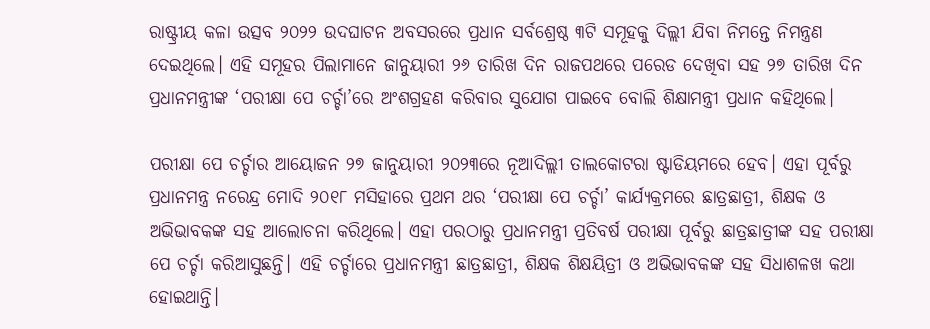ରାଷ୍ଟ୍ରୀୟ କଳା ଉତ୍ସବ ୨୦୨୨ ଉଦଘାଟନ ଅବସରରେ ପ୍ରଧାନ ସର୍ବଶ୍ରେଷ୍ଠ ୩ଟି ସମୂହକୁ ଦିଲ୍ଲୀ ଯିବା ନିମନ୍ତେ ନିମନ୍ତ୍ରଣ ଦେଇଥିଲେ। ଏହି ସମୂହର ପିଲାମାନେ ଜାନୁୟାରୀ ୨୬ ତାରିଖ ଦିନ ରାଜପଥରେ ପରେଡ ଦେଖିବା ସହ ୨୭ ତାରିଖ ଦିନ ପ୍ରଧାନମନ୍ତ୍ରୀଙ୍କ ‘ପରୀକ୍ଷା ପେ ଚର୍ଚ୍ଚା’ରେ ଅଂଶଗ୍ରହଣ କରିବାର ସୁଯୋଗ ପାଇବେ ବୋଲି ଶିକ୍ଷାମନ୍ତ୍ରୀ ପ୍ରଧାନ କହିଥିଲେ।

ପରୀକ୍ଷା ପେ ଚର୍ଚ୍ଚାର ଆୟୋଜନ ୨୭ ଜାନୁୟାରୀ ୨୦୨୩ରେ ନୂଆଦିଲ୍ଲୀ ତାଲକୋଟରା ଷ୍ଟାଡିୟମରେ ହେବ। ଏହା ପୂର୍ବରୁ ପ୍ରଧାନମନ୍ତ୍ର ନରେନ୍ଦ୍ର ମୋଦି ୨୦୧୮ ମସିହାରେ ପ୍ରଥମ ଥର ‘ପରୀକ୍ଷା ପେ ଚର୍ଚ୍ଚା’ କାର୍ଯ୍ୟକ୍ରମରେ ଛାତ୍ରଛାତ୍ରୀ, ଶିକ୍ଷକ ଓ ଅଭିଭାବକଙ୍କ ସହ ଆଲୋଚନା କରିଥିଲେ। ଏହା ପରଠାରୁ ପ୍ରଧାନମନ୍ତ୍ରୀ ପ୍ରତିବର୍ଷ ପରୀକ୍ଷା ପୂର୍ବରୁ ଛାତ୍ରଛାତ୍ରୀଙ୍କ ସହ ପରୀକ୍ଷା ପେ ଚର୍ଚ୍ଚା କରିଆସୁଛନ୍ତି। ଏହି ଚର୍ଚ୍ଚାରେ ପ୍ରଧାନମନ୍ତ୍ରୀ ଛାତ୍ରଛାତ୍ରୀ, ଶିକ୍ଷକ ଶିକ୍ଷୟିତ୍ରୀ ଓ ଅଭିଭାବକଙ୍କ ସହ ସିଧାଶଳଖ କଥା ହୋଇଥାନ୍ତି।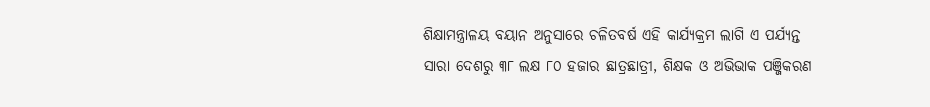ଶିକ୍ଷାମନ୍ତ୍ରାଳୟ ବୟାନ ଅନୁସାରେ ଚଳିତବର୍ଷ ଏହି କାର୍ଯ୍ୟକ୍ରମ ଲାଗି ଏ ପର୍ଯ୍ୟନ୍ତ ସାରା ଦେଶରୁ ୩୮ ଲକ୍ଷ ୮୦ ହଜାର ଛାତ୍ରଛାତ୍ରୀ, ଶିକ୍ଷକ ଓ ଅଭିଭାକ ପଞ୍ଜିକରଣ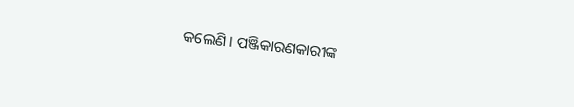କଲେଣି। ପଞ୍ଜିକାରଣକାରୀଙ୍କ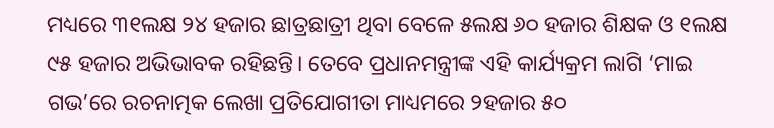ମଧ୍ୟରେ ୩୧ଲକ୍ଷ ୨୪ ହଜାର ଛାତ୍ରଛାତ୍ରୀ ଥିବା ବେଳେ ୫ଲକ୍ଷ ୬୦ ହଜାର ଶିକ୍ଷକ ଓ ୧ଲକ୍ଷ ୯୫ ହଜାର ଅଭିଭାବକ ରହିଛନ୍ତି। ତେବେ ପ୍ରଧାନମନ୍ତ୍ରୀଙ୍କ ଏହି କାର୍ଯ୍ୟକ୍ରମ ଲାଗି ‘ମାଇ ଗଭ’ରେ ରଚନାତ୍ମକ ଲେଖା ପ୍ରତିଯୋଗୀତା ମାଧ୍ୟମରେ ୨ହଜାର ୫୦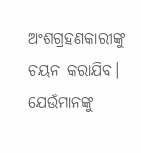ଅଂଶଗ୍ରହଣକାରୀଙ୍କୁ ଚୟନ କରାଯିବ। ଯେଉଁମାନଙ୍କୁ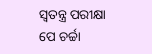ସ୍ୱତନ୍ତ୍ର ପରୀକ୍ଷା ପେ ଚର୍ଚ୍ଚା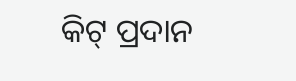କିଟ୍ ପ୍ରଦାନ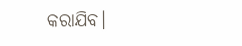କରାଯିବ।